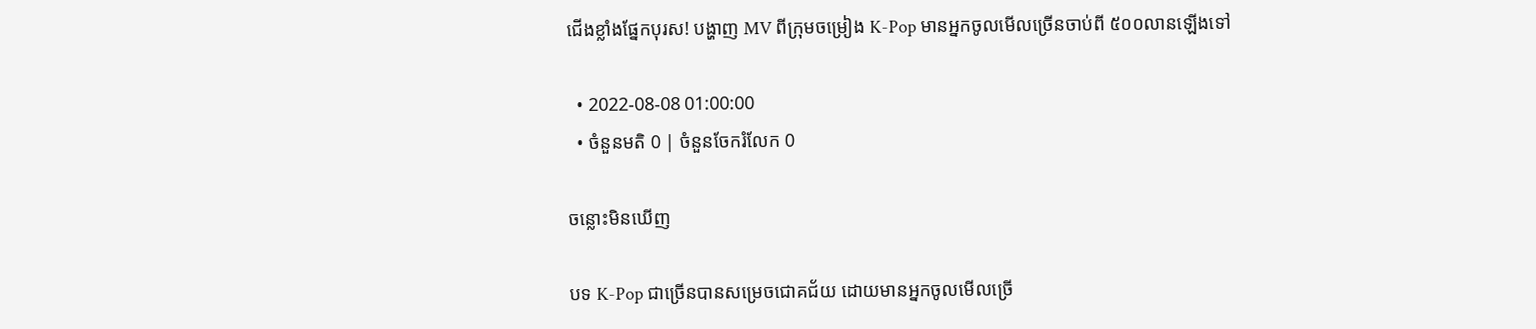ជើងខ្លាំងផ្នែកបុរស! បង្ហាញ MV ពីក្រុមចម្រៀង K-Pop មានអ្នកចូលមើលច្រើនចាប់ពី ៥០០លានឡើងទៅ

  • 2022-08-08 01:00:00
  • ចំនួនមតិ 0 | ចំនួនចែករំលែក 0

ចន្លោះមិនឃើញ

បទ K-Pop ជាច្រើនបានសម្រេចជោគជ័យ ដោយមានអ្នកចូលមើលច្រើ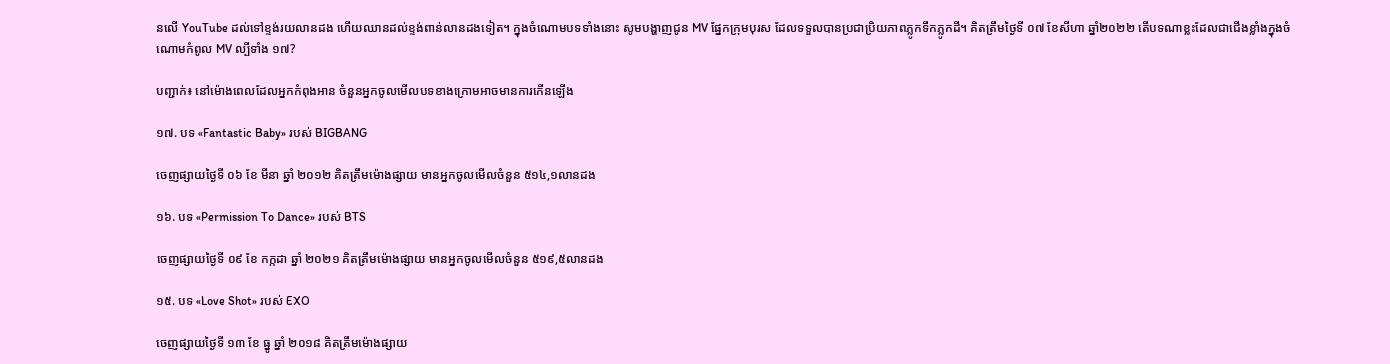នលើ YouTube ដល់ទៅខ្ទង់រយលានដង ហើយឈានដល់ខ្ទង់ពាន់លានដងទៀត។ ក្នុងចំណោមបទទាំងនោះ សូមបង្ហាញជូន MV ផ្នែកក្រុមបុរស ដែលទទួលបានប្រជាប្រិយភាពភ្លូកទឹកភ្លូកដី។ គិតត្រឹមថ្ងៃទី ០៧ ខែសីហា ឆ្នាំ២០២២ តើបទណាខ្លះដែលជាជើងខ្លាំងក្នុងចំណោមកំពូល MV ល្បីទាំង ១៧?

បញ្ជាក់៖ នៅម៉ោងពេលដែលអ្នកកំពុងអាន ចំនួនអ្នកចូលមើលបទខាងក្រោមអាចមានការកើនឡើង

១៧. បទ «Fantastic Baby» របស់ BIGBANG

ចេញផ្សាយថ្ងៃទី ០៦ ខែ មីនា ឆ្នាំ ២០១២ គិតត្រឹមម៉ោងផ្សាយ មានអ្នកចូលមើលចំនួន ៥១៤,១លានដង

១៦. បទ «Permission To Dance» របស់ BTS

ចេញផ្សាយថ្ងៃទី ០៩ ខែ កក្កដា ឆ្នាំ ២០២១ គិតត្រឹមម៉ោងផ្សាយ មានអ្នកចូលមើលចំនួន ៥១៩,៥លានដង

១៥. បទ «Love Shot» របស់ EXO

ចេញផ្សាយថ្ងៃទី ១៣ ខែ ធ្នូ ឆ្នាំ ២០១៨ គិតត្រឹមម៉ោងផ្សាយ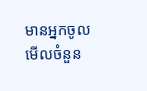មានអ្នកចូលមើលចំនួន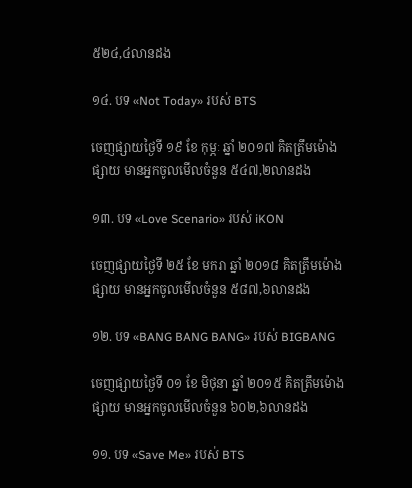៥២៤,៤លានដង

១៤. បទ «Not Today» របស់ BTS

ចេញផ្សាយថ្ងៃទី ១៩ ខែ កុម្ភៈ ឆ្នាំ ២០១៧ គិតត្រឹមម៉ោងផ្សាយ មានអ្នកចូលមើលចំនួន ៥៤៧,២លានដង

១៣. បទ «Love Scenario» របស់ iKON

ចេញផ្សាយថ្ងៃទី ២៥ ខែ មករា ឆ្នាំ ២០១៨ គិតត្រឹមម៉ោងផ្សាយ មានអ្នកចូលមើលចំនួន ៥៨៧,៦លានដង

១២. បទ «BANG BANG BANG» របស់ BIGBANG

ចេញផ្សាយថ្ងៃទី ០១ ខែ មិថុនា ឆ្នាំ ២០១៥ គិតត្រឹមម៉ោងផ្សាយ មានអ្នកចូលមើលចំនួន ៦០២,៦លានដង

១១. បទ «Save Me» របស់ BTS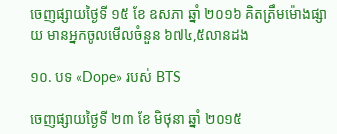ចេញផ្សាយថ្ងៃទី ១៥ ខែ ឧសភា ឆ្នាំ ២០១៦ គិតត្រឹមម៉ោងផ្សាយ មានអ្នកចូលមើលចំនួន ៦៧៤,៥លានដង

១០. បទ «Dope» របស់ BTS

ចេញផ្សាយថ្ងៃទី ២៣ ខែ មិថុនា ឆ្នាំ ២០១៥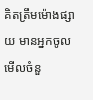គិតត្រឹមម៉ោងផ្សាយ មានអ្នកចូលមើលចំនួ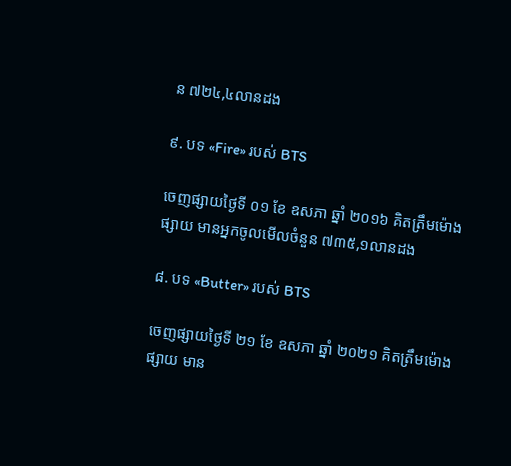ន ៧២៤,៤លានដង

៩. បទ «Fire» របស់ BTS

ចេញផ្សាយថ្ងៃទី ០១ ខែ ឧសភា ឆ្នាំ ២០១៦ គិតត្រឹមម៉ោងផ្សាយ មានអ្នកចូលមើលចំនួន ៧៣៥,១លានដង

៨. បទ «Butter» របស់ BTS

ចេញផ្សាយថ្ងៃទី ២១ ខែ ឧសភា ឆ្នាំ ២០២១ គិតត្រឹមម៉ោងផ្សាយ មាន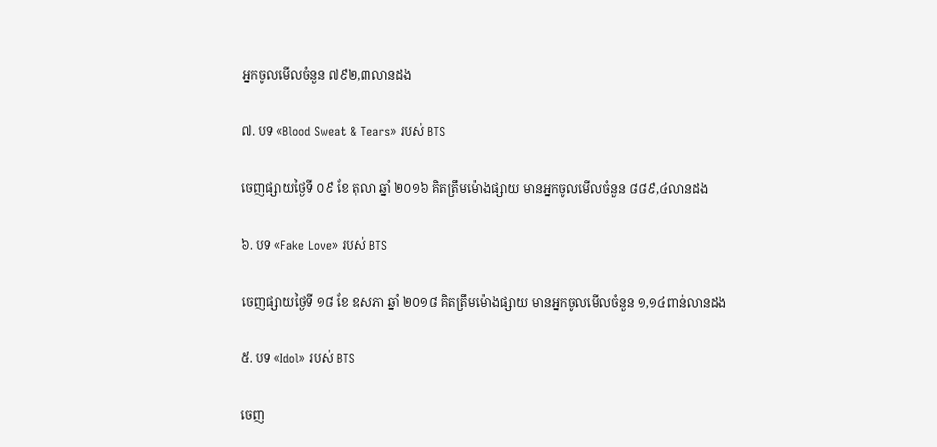អ្នកចូលមើលចំនួន ៧៩២,៣លានដង

៧. បទ «Blood Sweat & Tears» របស់ BTS

ចេញផ្សាយថ្ងៃទី ០៩ ខែ តុលា ឆ្នាំ ២០១៦ គិតត្រឹមម៉ោងផ្សាយ មានអ្នកចូលមើលចំនួន ៨៨៩,៤លានដង

៦. បទ «Fake Love» របស់ BTS

ចេញផ្សាយថ្ងៃទី ១៨ ខែ ឧសភា ឆ្នាំ ២០១៨ គិតត្រឹមម៉ោងផ្សាយ មានអ្នកចូលមើលចំនួន ១,១៤ពាន់លានដង

៥. បទ «Idol» របស់ BTS

ចេញ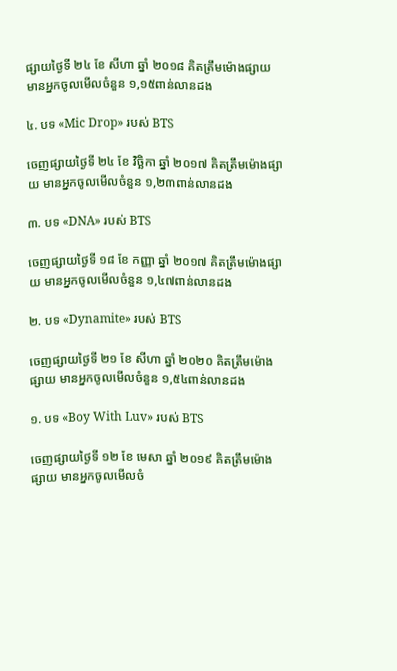ផ្សាយថ្ងៃទី ២៤ ខែ សីហា ឆ្នាំ ២០១៨ គិតត្រឹមម៉ោងផ្សាយ មានអ្នកចូលមើលចំនួន ១,១៥ពាន់លានដង

៤. បទ «Mic Drop» របស់ BTS

ចេញផ្សាយថ្ងៃទី ២៤ ខែ វិច្ឆិកា ឆ្នាំ ២០១៧ គិតត្រឹមម៉ោងផ្សាយ មានអ្នកចូលមើលចំនួន ១,២៣ពាន់លានដង

៣. បទ «DNA» របស់ BTS

ចេញផ្សាយថ្ងៃទី ១៨ ខែ កញ្ញា ឆ្នាំ ២០១៧ គិតត្រឹមម៉ោងផ្សាយ មានអ្នកចូលមើលចំនួន ១,៤៧ពាន់លានដង

២. បទ «Dynamite» របស់ BTS

ចេញផ្សាយថ្ងៃទី ២១ ខែ សីហា ឆ្នាំ ២០២០ គិតត្រឹមម៉ោងផ្សាយ មានអ្នកចូលមើលចំនួន ១,៥៤ពាន់លានដង

១. បទ «Boy With Luv» របស់ BTS

ចេញផ្សាយថ្ងៃទី ១២ ខែ មេសា ឆ្នាំ ២០១៩ គិតត្រឹមម៉ោងផ្សាយ មានអ្នកចូលមើលចំ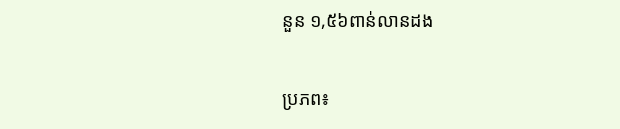នួន ១,៥៦ពាន់លានដង

ប្រភព៖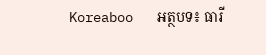Koreaboo   អត្ថបទ៖ ធារី